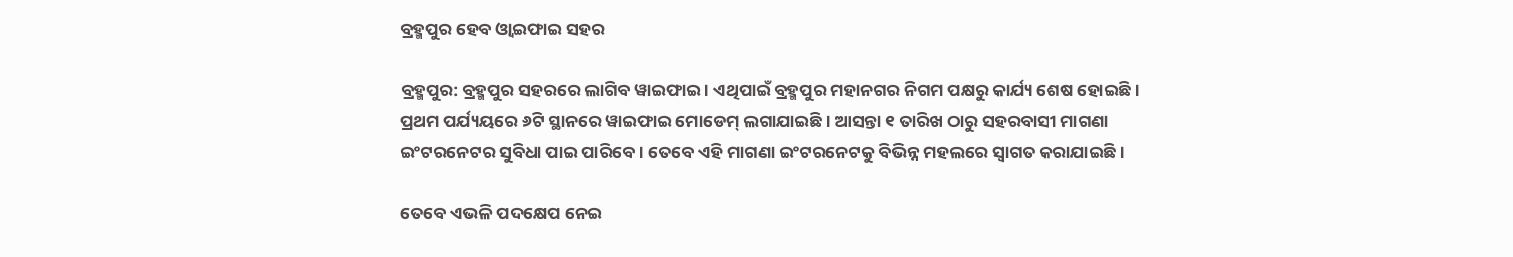ବ୍ରହ୍ମପୁର ହେବ ଓ୍ଵାଇଫାଇ ସହର

ବ୍ରହ୍ମପୁର: ବ୍ରହ୍ମପୁର ସହରରେ ଲାଗିବ ୱାଇଫାଇ । ଏଥିପାଇଁ ବ୍ରହ୍ମପୁର ମହାନଗର ନିଗମ ପକ୍ଷରୁ କାର୍ଯ୍ୟ ଶେଷ ହୋଇଛି। ପ୍ରଥମ ପର୍ଯ୍ୟୟରେ ୬ଟି ସ୍ଥାନରେ ୱାଇଫାଇ ମୋଡେମ୍‌ ଲଗାଯାଇଛି । ଆସନ୍ତା ୧ ତାରିଖ ଠାରୁ ସହରବାସୀ ମାଗଣା ଇଂଟରନେଟର ସୁବିଧା ପାଇ ପାରିବେ । ତେବେ ଏହି ମାଗଣା ଇଂଟରନେଟକୁ ବିଭିନ୍ନ ମହଲରେ ସ୍ୱାଗତ କରାଯାଇଛି।

ତେବେ ଏଭଳି ପଦକ୍ଷେପ ନେଇ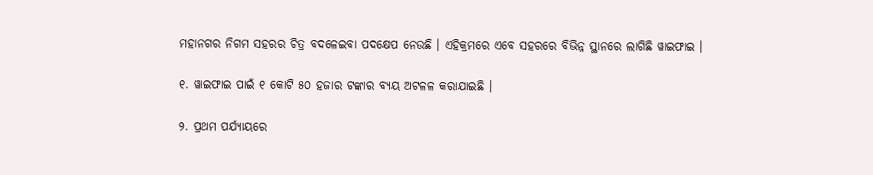ମହାନଗର ନିଗମ ସହରର ଚିତ୍ର ବଦଳେଇବା ପଦକ୍ଷେପ ନେଉଛି । ଏହିକ୍ରମରେ ଏବେ ସହରରେ ବିଭିନ୍ନ ସ୍ଥାନରେ ଲାଗିଛି ୱାଇଫାଇ ।

୧. ୱାଇଫାଇ ପାଇଁ ୧ କୋଟି ୫୦ ହଜାର ଟଙ୍କାର ବ୍ୟୟ ଅଟଳଳ କରାଯାଇଛି ।

୨. ପ୍ରଥମ ପର୍ଯ୍ୟାୟରେ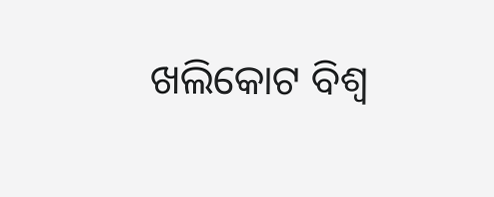ଖଲିକୋଟ ବିଶ୍ୱ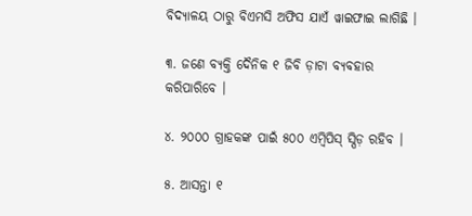ବିଦ୍ୟାଳୟ ଠାରୁ ବିଏମସି ଅଫିସ ଯାଏଁ ୱାଇଫାଇ ଲାଗିଛି ।

୩. ଜଣେ ବ୍ୟକ୍ତି ଦୈନିକ ୧ ଜିବି ଡ଼ାଟା ବ୍ୟବହାର କରିପାରିବେ ।

୪. ୨୦୦୦ ଗ୍ରାହକଙ୍କ ପାଇଁ ୫୦୦ ଏମ୍ବିପିସ୍‌ ସ୍ପିଡ଼ ରହିବ ।

୫. ଆସନ୍ତା ୧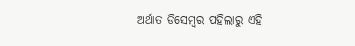ଅର୍ଥାତ ଡିସେମ୍ବର ପହିଲାରୁ ଏହି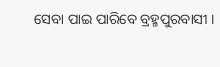ସେବା ପାଇ ପାରିବେ ବ୍ରହ୍ମପୁରବାସୀ ।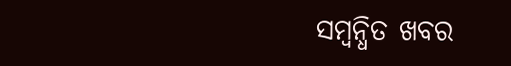ସମ୍ବନ୍ଧିତ ଖବର